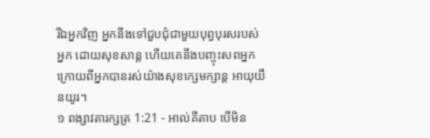រីឯអ្នកវិញ អ្នកនឹងទៅជួបជុំជាមួយបុព្វបុរសរបស់អ្នក ដោយសុខសាន្ត ហើយគេនឹងបញ្ចុះសពអ្នក ក្រោយពីអ្នកបានរស់យ៉ាងសុខក្សេមក្សាន្ត អាយុយឺនយូរ។
១ ពង្សាវតារក្សត្រ 1:21 - អាល់គីតាប បើមិន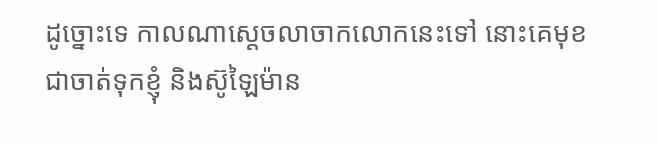ដូច្នោះទេ កាលណាស្តេចលាចាកលោកនេះទៅ នោះគេមុខជាចាត់ទុកខ្ញុំ និងស៊ូឡៃម៉ាន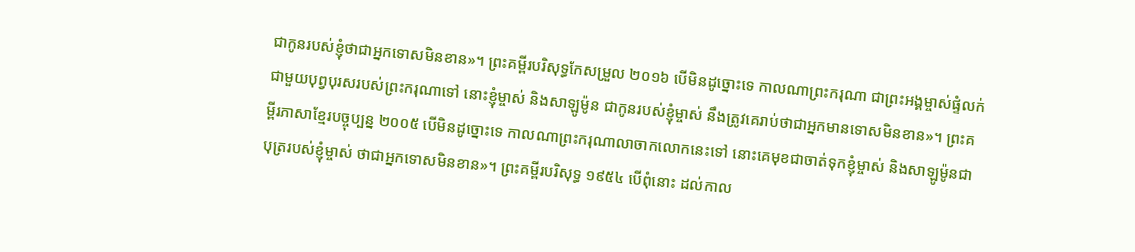ជាកូនរបស់ខ្ញុំថាជាអ្នកទោសមិនខាន»។ ព្រះគម្ពីរបរិសុទ្ធកែសម្រួល ២០១៦ បើមិនដូច្នោះទេ កាលណាព្រះករុណា ជាព្រះអង្គម្ចាស់ផ្ទំលក់ជាមួយបុព្វបុរសរបស់ព្រះករុណាទៅ នោះខ្ញុំម្ចាស់ និងសាឡូម៉ូន ជាកូនរបស់ខ្ញុំម្ចាស់ នឹងត្រូវគេរាប់ថាជាអ្នកមានទោសមិនខាន»។ ព្រះគម្ពីរភាសាខ្មែរបច្ចុប្បន្ន ២០០៥ បើមិនដូច្នោះទេ កាលណាព្រះករុណាលាចាកលោកនេះទៅ នោះគេមុខជាចាត់ទុកខ្ញុំម្ចាស់ និងសាឡូម៉ូនជាបុត្ររបស់ខ្ញុំម្ចាស់ ថាជាអ្នកទោសមិនខាន»។ ព្រះគម្ពីរបរិសុទ្ធ ១៩៥៤ បើពុំនោះ ដល់កាល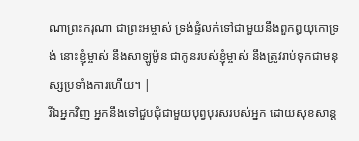ណាព្រះករុណា ជាព្រះអម្ចាស់ ទ្រង់ផ្ទំលក់ទៅជាមួយនឹងពួកឰយុកោទ្រង់ នោះខ្ញុំម្ចាស់ នឹងសាឡូម៉ូន ជាកូនរបស់ខ្ញុំម្ចាស់ នឹងត្រូវរាប់ទុកជាមនុស្សប្រទាំងការហើយ។ |
រីឯអ្នកវិញ អ្នកនឹងទៅជួបជុំជាមួយបុព្វបុរសរបស់អ្នក ដោយសុខសាន្ត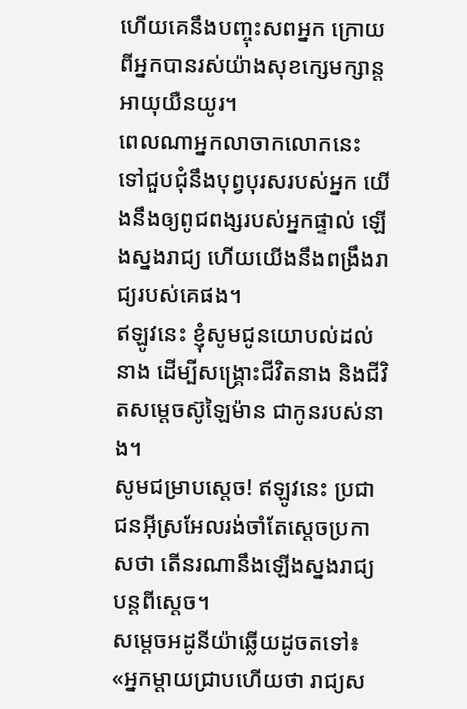ហើយគេនឹងបញ្ចុះសពអ្នក ក្រោយពីអ្នកបានរស់យ៉ាងសុខក្សេមក្សាន្ត អាយុយឺនយូរ។
ពេលណាអ្នកលាចាកលោកនេះ ទៅជួបជុំនឹងបុព្វបុរសរបស់អ្នក យើងនឹងឲ្យពូជពង្សរបស់អ្នកផ្ទាល់ ឡើងស្នងរាជ្យ ហើយយើងនឹងពង្រឹងរាជ្យរបស់គេផង។
ឥឡូវនេះ ខ្ញុំសូមជូនយោបល់ដល់នាង ដើម្បីសង្គ្រោះជីវិតនាង និងជីវិតសម្តេចស៊ូឡៃម៉ាន ជាកូនរបស់នាង។
សូមជម្រាបស្តេច! ឥឡូវនេះ ប្រជាជនអ៊ីស្រអែលរង់ចាំតែស្តេចប្រកាសថា តើនរណានឹងឡើងស្នងរាជ្យបន្តពីស្តេច។
សម្តេចអដូនីយ៉ាឆ្លើយដូចតទៅ៖ «អ្នកម្តាយជ្រាបហើយថា រាជ្យស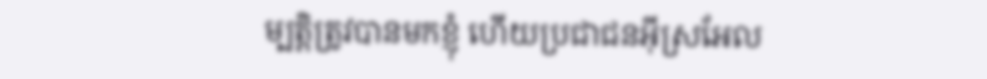ម្បត្តិត្រូវបានមកខ្ញុំ ហើយប្រជាជនអ៊ីស្រអែល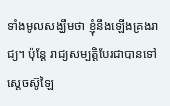ទាំងមូលសង្ឃឹមថា ខ្ញុំនឹងឡើងគ្រងរាជ្យ។ ប៉ុន្តែ រាជ្យសម្បត្តិបែរជាបានទៅស្តេចស៊ូឡៃ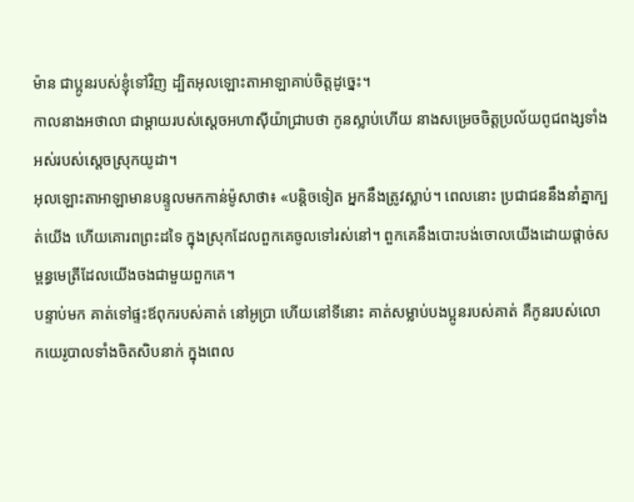ម៉ាន ជាប្អូនរបស់ខ្ញុំទៅវិញ ដ្បិតអុលឡោះតាអាឡាគាប់ចិត្តដូច្នេះ។
កាលនាងអថាលា ជាម្តាយរបស់ស្តេចអហាស៊ីយ៉ាជ្រាបថា កូនស្លាប់ហើយ នាងសម្រេចចិត្តប្រល័យពូជពង្សទាំងអស់របស់ស្តេចស្រុកយូដា។
អុលឡោះតាអាឡាមានបន្ទូលមកកាន់ម៉ូសាថា៖ «បន្តិចទៀត អ្នកនឹងត្រូវស្លាប់។ ពេលនោះ ប្រជាជននឹងនាំគ្នាក្បត់យើង ហើយគោរពព្រះដទៃ ក្នុងស្រុកដែលពួកគេចូលទៅរស់នៅ។ ពួកគេនឹងបោះបង់ចោលយើងដោយផ្តាច់សម្ពន្ធមេត្រីដែលយើងចងជាមួយពួកគេ។
បន្ទាប់មក គាត់ទៅផ្ទះឪពុករបស់គាត់ នៅអូប្រា ហើយនៅទីនោះ គាត់សម្លាប់បងប្អូនរបស់គាត់ គឺកូនរបស់លោកយេរូបាលទាំងចិតសិបនាក់ ក្នុងពេល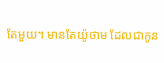តែមួយ។ មានតែយ៉ូថាម ដែលជាកូន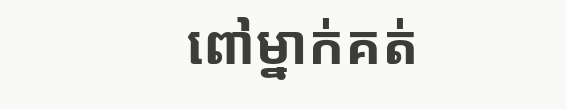ពៅម្នាក់គត់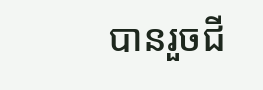បានរួចជី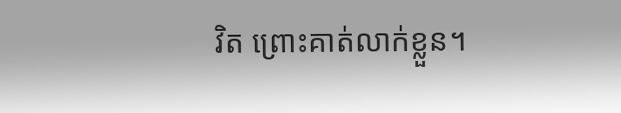វិត ព្រោះគាត់លាក់ខ្លួន។